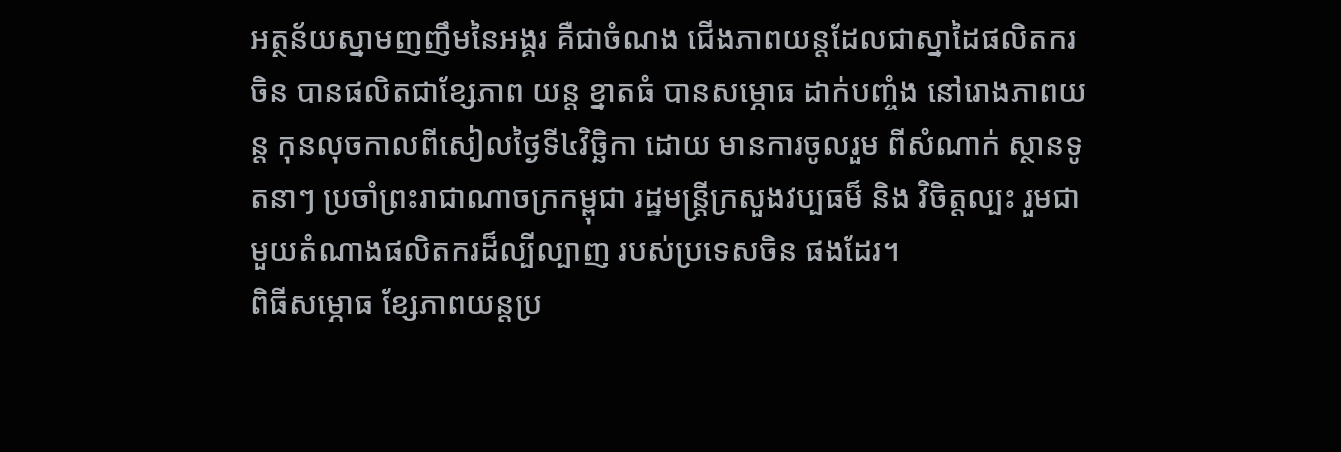អត្ថន័យស្នាមញញឹមនៃអង្គរ គឺជាចំណង ជើងភាពយន្តដែលជាស្នាដៃផលិតករចិន បានផលិតជាខ្សែភាព យន្ត ខ្នាតធំ បានសម្ភោធ ដាក់បញ្ចំង នៅរោងភាពយន្ត កុនលុចកាលពីសៀលថ្ងៃទី៤វិច្ឆិកា ដោយ មានការចូលរួម ពីសំណាក់ ស្ថានទូតនាៗ ប្រចាំព្រះរាជាណាចក្រកម្ពុជា រដ្ឋមន្រ្តីក្រសួងវប្បធម៏ និង វិចិត្តល្បះ រួមជាមួយតំណាងផលិតករដ៏ល្បីល្បាញ របស់ប្រទេសចិន ផងដែរ។
ពិធីសម្ភោធ ខ្សែភាពយន្តប្រ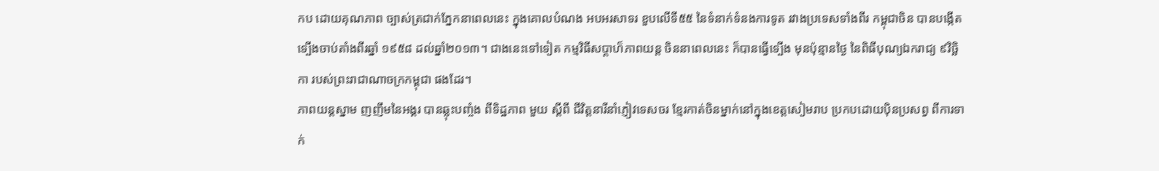កប ដោយគុណភាព ច្បាស់ត្រជាក់ភ្នែកនាពេលនេះ ក្នុងគោលបំណង អបអរសាទរ ខួបលើទី៥៥ នៃទំនាក់ទំនងការទូត រវាងប្រទេសទាំងពីរ កម្ពុជាចិន បានបង្កើតទ្បើងចាប់តាំងពីរឆ្នាំ ១៩៥៨ ដល់ឆ្នាំ២០១៣។ ជាងនេះទៅទៀត កម្មវិធីសប្តាហ៏ភាពយន្ត ចិននាពេលនេះ ក៏បានធ្វើទ្បើង មុនប៉ុន្មានថ្ងៃ នៃពិធីបុណ្យឯករាជ្យ ៩វិច្ឆិកា របស់ព្រះរាជាណាចក្រកម្ពុជា ផងដែរ។
ភាពយន្តស្នាម ញញឹមនៃអង្គរ បានឆ្លុះបញ្ចំង ពីទិដ្ឋភាព មួយ ស្តីពី ជីវិត្តនារីនាំភ្ញៀវទេសចរ ខ្មែរកាត់ចិនម្នាក់នៅក្នុងខេត្តសៀមរាប ប្រកបដោយប៉ិនប្រសព្វ ពីការទាក់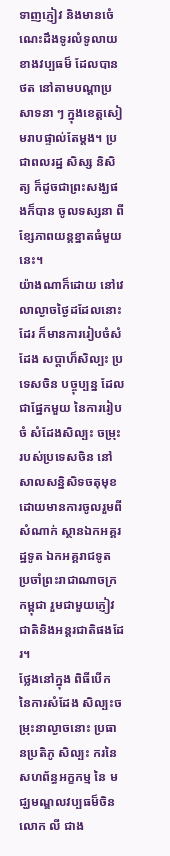ទាញភ្ញៀវ និងមានចេំណេះដឹងទូរលំទូលាយ ខាងវប្បធម៏ ដែលបានថត នៅតាមបណ្តាប្រសាទនា ៗ ក្នុងខេត្តសៀមរាបផ្ទាល់តែម្តង។ ប្រជាពលរដ្ឋ សិស្ស និសិត្យ ក៏ដូចជាព្រះសង្ឃផងក៏បាន ចូលទស្សនា ពីខ្សែភាពយន្តខ្នាតធំមួយនេះ។
យ៉ាងណាក៏ដោយ នៅវេលាល្ងាចថ្ងៃដដែលនោះដែរ ក៏មានការរៀបចំសំដែង សប្តាហ៏សិល្បះ ប្រទេសចិន បច្ចុប្បន្ន ដែលជាផ្នែកមួយ នៃការរៀបចំ សំដែងសិល្បះ ចម្រុះ របស់ប្រទេសចិន នៅសាលសន្និសិទចតុមុខ ដោយមានការចូលរួមពីសំណាក់ ស្ថានឯកអគ្គរដ្ឋទូត ឯកអគ្គរាជទូត ប្រចាំព្រះរាជាណាចក្រកម្ពុជា រួមជាមួយភ្ញៀវជាតិនិងអន្តរជាតិផងដែរ។
ថ្លែងនៅក្នុង ពិធីបើក នៃការសំដែង សិល្បះចម្រុះនាល្ងាចនោះ ប្រធានប្រតិភូ សិល្បះ ករនៃសហព័ន្ធអក្ខកម្ម នៃ មជ្ឃមណ្ឌលវប្បធម៏ចិន លោក លី ជាង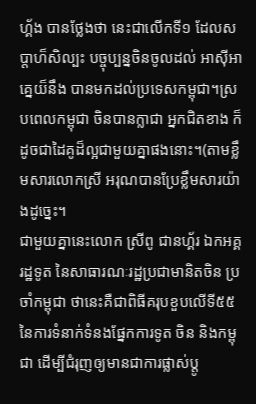ហ្គ័ង បានថ្លែងថា នេះជាលើកទី១ ដែលសប្តាហ៏សិល្បះ បច្ចុប្បន្នចិនចូលដល់ អាស៊ីអាគ្នេយ៏នឹង បានមកដល់ប្រទេសកម្ពុជា។ស្របពេលកម្ពុជា ចិនបានក្លាជា អ្នកជិតខាង ក៏ដូចជាដៃគូដ៏ល្អជាមួយគ្នាផងនោះ។(តាមខ្លឹមសារលោកស្រី អរុណបានប្រែខ្លឹមសារយ៉ាងដូច្នេះ។
ជាមួយគ្នានេះលោក ស្រីពូ ជានហ្គ័រ ឯកអគ្គរដ្ឋទូត នៃសាធារណៈរដ្ឋប្រជាមានិតចិន ប្រចាំកម្ពុជា ថានេះគឺជាពិធីគរុបខួបលើទី៥៥ នៃការទំនាក់ទំនងផ្នែកការទូត ចិន និងកម្ពុជា ដើម្បីជំរុញឲ្យមានជាការផ្លាស់ប្តូ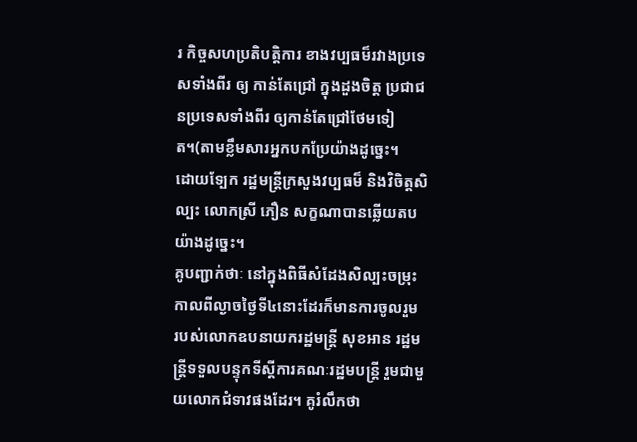រ កិច្ចសហប្រតិបត្តិការ ខាងវប្បធម៏រវាងប្រទេសទាំងពីរ ឲ្យ កាន់តែជ្រៅ ក្នុងដួងចិត្ត ប្រជាជនប្រទេសទាំងពីរ ឲ្យកាន់តែជ្រៅថែមទៀត។(តាមខ្លឹមសារអ្នកបកប្រែយ៉ាងដូច្នេះ។
ដោយទ្បែក រដ្ឋមន្រ្តីក្រសួងវប្បធម៏ និងវិចិត្តសិល្បះ លោកស្រី ភឿន សក្ខណាបានឆ្លើយតបយ៉ាងដូច្នេះ។
គូបញ្ជាក់ថាៈ នៅក្នុងពិធីសំដែងសិល្បះចម្រុះ កាលពីល្ងាចថ្ងៃទី៤នោះដែរក៏មានការចូលរួម របស់លោកឧបនាយករដ្ឋមន្រ្តី សុខអាន រដ្ឋមន្រ្តីទទួលបន្ទុកទីស្តីការគណៈរដ្ឋមបន្រ្តី រួមជាមួយលោកជំទាវផងដែរ។ គូរំលឹកថា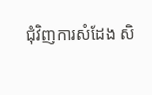ជុំវិញការសំដែង សិ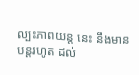ល្បះភាពយន្ត នេះ នឹងមានបន្តរហូត ដល់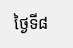ថ្ងៃទី៨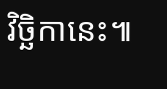វិច្ឆិកានេះ៕